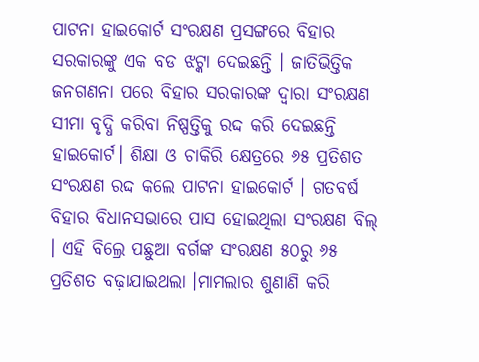ପାଟନା ହାଇକୋର୍ଟ ସଂରକ୍ଷଣ ପ୍ରସଙ୍ଗରେ ବିହାର ସରକାରଙ୍କୁ ଏକ ବଡ ଝଟ୍କା ଦେଇଛନ୍ତି । ଜାତିଭିତ୍ତିକ ଜନଗଣନା ପରେ ବିହାର ସରକାରଙ୍କ ଦ୍ଵାରା ସଂରକ୍ଷଣ ସୀମା ବୃଦ୍ଧି କରିବା ନିଷ୍ପତ୍ତିକୁ ରଦ୍ଦ କରି ଦେଇଛନ୍ତି ହାଇକୋର୍ଟ। ଶିକ୍ଷା ଓ ଚାକିରି କ୍ଷେତ୍ରରେ ୬୫ ପ୍ରତିଶତ ସଂରକ୍ଷଣ ରଦ୍ଦ କଲେ ପାଟନା ହାଇକୋର୍ଟ । ଗତବର୍ଷ ବିହାର ବିଧାନସଭାରେ ପାସ ହୋଇଥିଲା ସଂରକ୍ଷଣ ବିଲ୍ । ଏହି ବିଲ୍ରେ ପଛୁଆ ବର୍ଗଙ୍କ ସଂରକ୍ଷଣ ୫୦ରୁ ୬୫ ପ୍ରତିଶତ ବଢ଼ାଯାଇଥଲା ।ମାମଲାର ଶୁଣାଣି କରି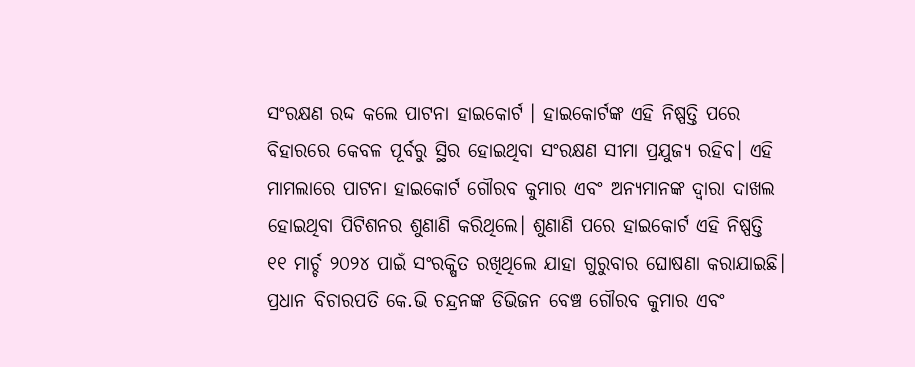ସଂରକ୍ଷଣ ରଦ୍ଦ କଲେ ପାଟନା ହାଇକୋର୍ଟ । ହାଇକୋର୍ଟଙ୍କ ଏହି ନିଷ୍ପତ୍ତି ପରେ ବିହାରରେ କେବଳ ପୂର୍ବରୁ ସ୍ଥିର ହୋଇଥିବା ସଂରକ୍ଷଣ ସୀମା ପ୍ରଯୁଜ୍ୟ ରହିବ। ଏହି ମାମଲାରେ ପାଟନା ହାଇକୋର୍ଟ ଗୌରବ କୁମାର ଏବଂ ଅନ୍ୟମାନଙ୍କ ଦ୍ୱାରା ଦାଖଲ ହୋଇଥିବା ପିଟିଶନର ଶୁଣାଣି କରିଥିଲେ। ଶୁଣାଣି ପରେ ହାଇକୋର୍ଟ ଏହି ନିଷ୍ପତ୍ତି ୧୧ ମାର୍ଚ୍ଚ ୨୦୨୪ ପାଇଁ ସଂରକ୍ଷିତ ରଖିଥିଲେ ଯାହା ଗୁରୁବାର ଘୋଷଣା କରାଯାଇଛି। ପ୍ରଧାନ ବିଚାରପତି କେ.ଭି ଚନ୍ଦ୍ରନଙ୍କ ଡିଭିଜନ ବେଞ୍ଚ ଗୌରବ କୁମାର ଏବଂ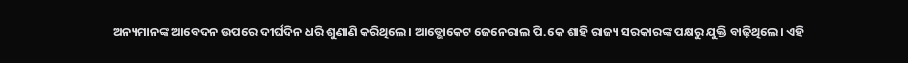ଅନ୍ୟମାନଙ୍କ ଆବେଦନ ଉପରେ ଦୀର୍ଘଦିନ ଧରି ଶୁଣାଣି କରିଥିଲେ। ଆଡ୍ଭୋକେଟ ଜେନେରାଲ ପି.କେ ଶାହି ରାଜ୍ୟ ସରକାରଙ୍କ ପକ୍ଷରୁ ଯୁକ୍ତି ବାଢ଼ିଥିଲେ। ଏହି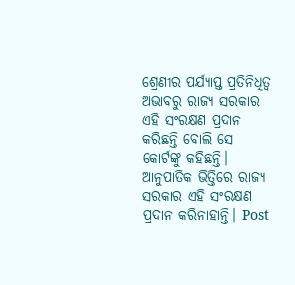ଶ୍ରେଣୀର ପର୍ଯ୍ୟାପ୍ତ ପ୍ରତିନିଧିତ୍ୱ ଅଭାବରୁ ରାଜ୍ୟ ସରକାର ଏହି ସଂରକ୍ଷଣ ପ୍ରଦାନ କରିଛନ୍ତି ବୋଲି ସେ କୋର୍ଟଙ୍କୁ କହିଛନ୍ତି। ଆନୁପାତିକ ଭିତ୍ତିରେ ରାଜ୍ୟ ସରକାର ଏହି ସଂରକ୍ଷଣ ପ୍ରଦାନ କରିନାହାନ୍ତି। Post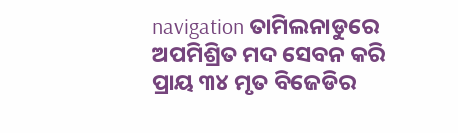navigation ତାମିଲନାଡୁରେ ଅପମିଶ୍ରିତ ମଦ ସେବନ କରି ପ୍ରାୟ ୩୪ ମୃତ ବିଜେଡିର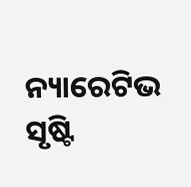ନ୍ୟାରେଟିଭ ସୃଷ୍ଟି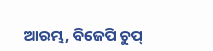ଆରମ୍ଭ, ବିଜେପି ଚୁପ୍